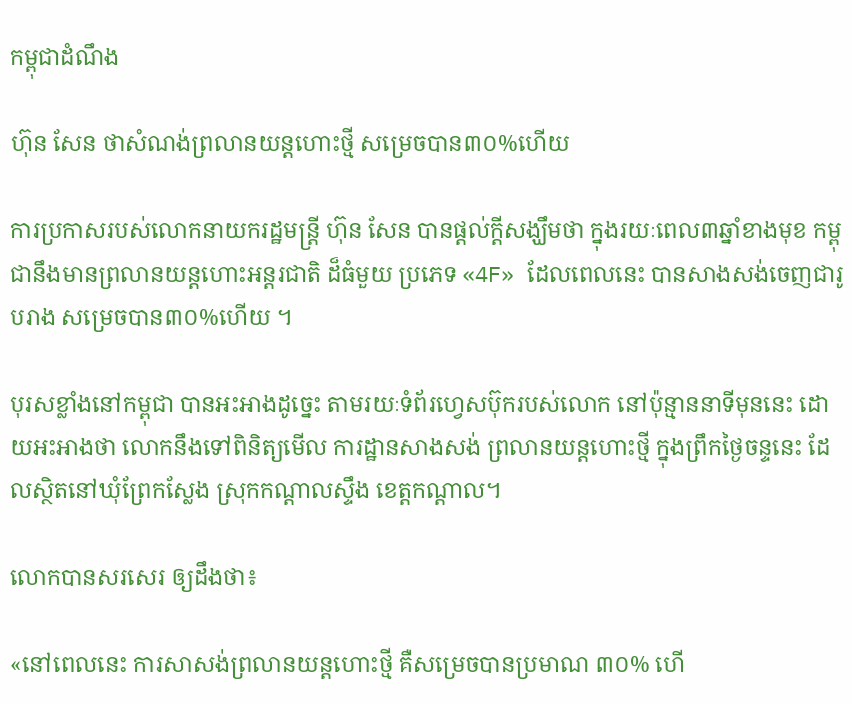កម្ពុជាដំណឹង

ហ៊ុន សែន ថាសំណង់ព្រលានយន្ដហោះថ្មី សម្រេចបាន៣០%ហើយ

ការប្រកាសរបស់លោកនាយករដ្ឋមន្ត្រី ហ៊ុន សែន បានផ្ដល់ក្ដីសង្ឃឹមថា ក្នុងរយៈពេល៣ឆ្នាំខាងមុខ កម្ពុជានឹងមានព្រលានយន្ដហោះអន្តរជាតិ ដ៏ធំមួយ ប្រភេទ «4F» ដែលពេលនេះ បានសាងសង់ចេញជារូបរាង សម្រេចបាន៣០%ហើយ ។

បុរសខ្លាំងនៅកម្ពុជា បានអះអាងដូច្នេះ តាមរយៈទំព័រហ្វេសប៊ុករបស់លោក នៅប៉ុន្មាននាទីមុននេះ ដោយអះអាងថា លោកនឹងទៅពិនិត្យមើល ការដ្ឋានសាងសង់ ព្រលានយន្ដហោះថ្មី ក្នុងព្រឹកថ្ងៃចន្ទនេះ ដែលស្ថិតនៅឃុំព្រែកស្លែង ស្រុកកណ្តាលស្ទឹង ខេត្តកណ្តាល។

លោកបានសរសេរ ឲ្យដឹងថា៖

«នៅពេលនេះ ការសាសង់ព្រលានយន្តហោះថ្មី គឺសម្រេចបានប្រមាណ ៣០% ហើ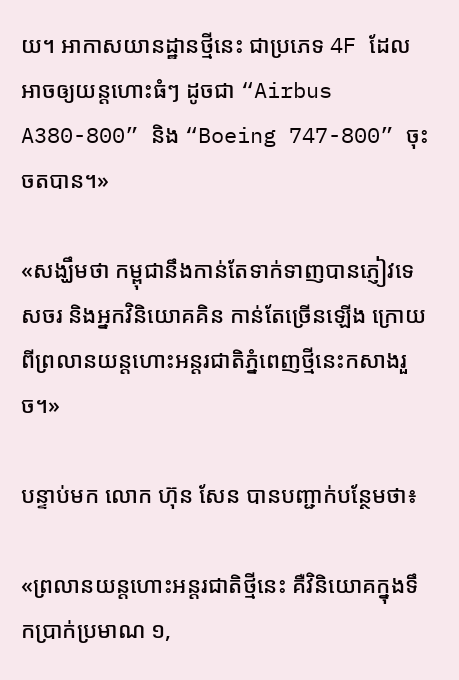យ។ អាកាសយានដ្ឋានថ្មីនេះ ជាប្រភេទ 4F ដែលអាចឲ្យយន្តហោះធំៗ ដូចជា “Airbus A380-800” និង “Boeing 747-800” ចុះចតបាន។»

«សង្ឃឹមថា កម្ពុជានឹងកាន់តែទាក់ទាញបានភ្ញៀវទេសចរ និងអ្នកវិនិយោគគិន កាន់តែច្រើនឡើង ក្រោយពីព្រលានយន្តហោះអន្តរជាតិភ្នំពេញថ្មីនេះកសាងរួច។»

បន្ទាប់មក លោក ហ៊ុន សែន បានបញ្ជាក់បន្ថែមថា៖

«ព្រលានយន្តហោះអន្តរជាតិថ្មីនេះ គឺវិនិយោគក្នុងទឹកប្រាក់ប្រមាណ ១,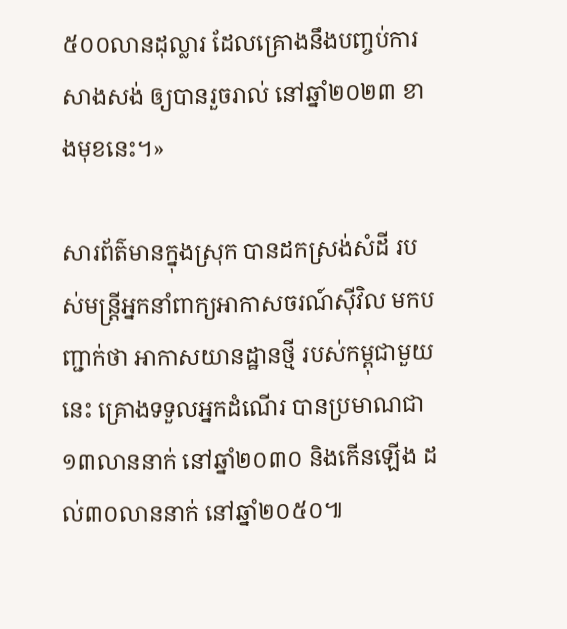៥០០លានដុល្លារ ដែលគ្រោងនឹងបញ្ចប់ការសាងសង់ ឲ្យបានរួចរាល់ នៅឆ្នាំ២០២៣ ខាងមុខនេះ។»

សារព័ត៌មានក្នុងស្រុក បានដកស្រង់សំដី របស់មន្ត្រីអ្នកនាំពាក្យអាកាសចរណ៍ស៊ីវិល មកបញ្ជាក់ថា អាកាសយានដ្ឋានថ្មី របស់កម្ពុជាមួយនេះ គ្រោងទទួលអ្នកដំណើរ បានប្រមាណជា១៣លាននាក់ នៅឆ្នាំ២០៣០ និងកើនឡើង ដល់៣០លាននាក់ នៅឆ្នាំ២០៥០៕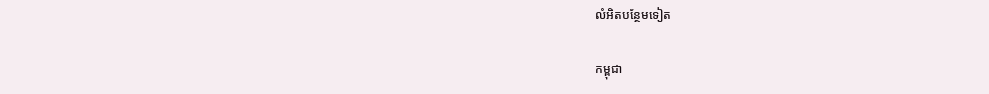លំអិតបន្ថែមទៀត

កម្ពុជា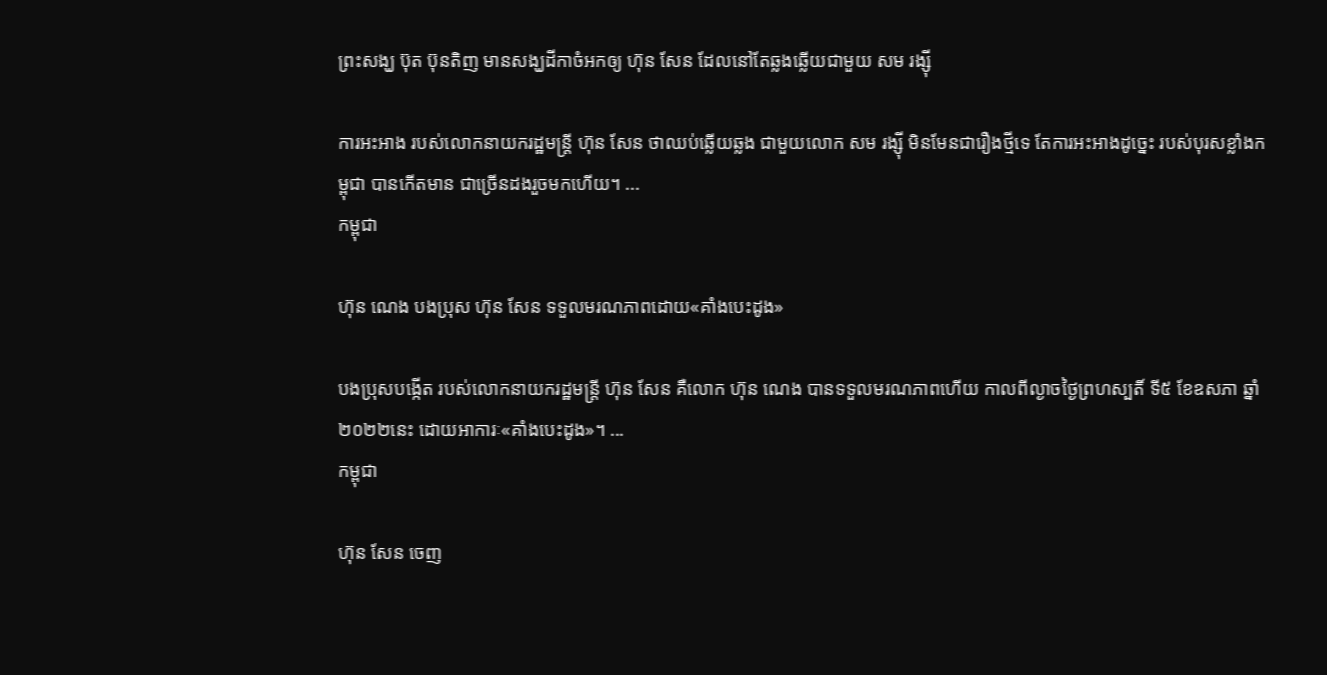ព្រះសង្ឃ ប៊ុត ប៊ុនតិញ មានសង្ឃដីកាចំអកឲ្យ ហ៊ុន សែន ដែលនៅតែឆ្លងឆ្លើយជាមួយ សម រង្ស៊ី

ការអះអាង របស់លោកនាយករដ្ឋមន្ត្រី ហ៊ុន សែន ថាឈប់ឆ្លើយឆ្លង ជាមួយលោក សម រង្ស៊ី មិនមែនជារឿងថ្មីទេ តែការអះអាងដូច្នេះ របស់បុរសខ្លាំងកម្ពុជា បានកើតមាន ជាច្រើនដងរួចមកហើយ។ ...
កម្ពុជា

ហ៊ុន ណេង បងប្រុស ហ៊ុន សែន ទទួលមរណភាពដោយ«គាំងបេះដូង»

បងប្រុសបង្កើត របស់លោកនាយករដ្ឋមន្ត្រី ហ៊ុន សែន គឺលោក ហ៊ុន ណេង បានទទួលមរណភាពហើយ កាលពីល្ងាចថ្ងៃព្រហស្បតិ៍ ទី៥ ខែឧសភា ឆ្នាំ២០២២នេះ ដោយអាការៈ«គាំងបេះដូង»។ ...
កម្ពុជា

ហ៊ុន សែន ចេញ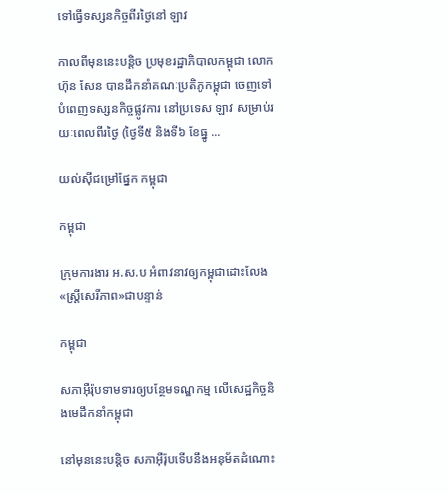ទៅធ្វើទស្សនកិច្ចពីរថ្ងៃនៅ ឡាវ

កាលពីមុននេះបន្តិច ប្រមុខរដ្ឋាភិបាលកម្ពុជា លោក ហ៊ុន សែន បានដឹកនាំគណៈប្រតិភូកម្ពុជា ចេញទៅបំពេញទស្សនកិច្ចផ្លូវការ នៅប្រទេស ឡាវ សម្រាប់រយៈពេលពីរថ្ងៃ (ថ្ងៃទី៥ និងទី៦ ខែធ្នូ ...

យល់ស៊ីជម្រៅផ្នែក កម្ពុជា

កម្ពុជា

ក្រុមការងារ អ.ស.ប អំពាវនាវឲ្យកម្ពុជាដោះលែង«ស្ត្រីសេរីភាព»ជាបន្ទាន់

កម្ពុជា

សភាអ៊ឺរ៉ុបទាមទារឲ្យបន្ថែមទណ្ឌកម្ម លើសេដ្ឋកិច្ចនិងមេដឹកនាំកម្ពុជា

នៅមុននេះបន្តិច សភាអ៊ឺរ៉ុបទើបនឹងអនុម័តដំណោះ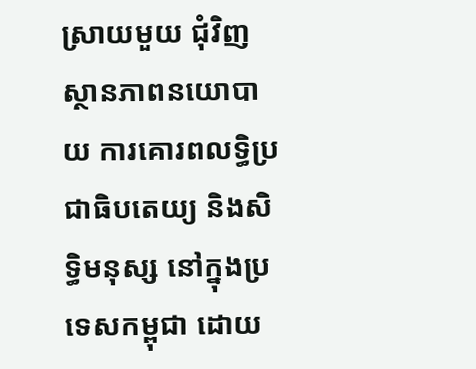ស្រាយមួយ ជុំវិញស្ថានភាពនយោបាយ ការគោរពលទ្ធិប្រជាធិបតេយ្យ និងសិទ្ធិមនុស្ស នៅក្នុងប្រទេសកម្ពុជា ដោយ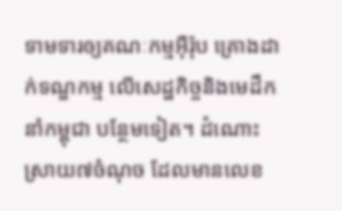ទាមទារឲ្យគណៈកម្មអ៊ឺរ៉ុប គ្រោងដាក់ទណ្ឌកម្ម លើសេដ្ឋកិច្ចនិងមេដឹកនាំកម្ពុជា បន្ថែមទៀត។ ដំណោះស្រាយ៧ចំណុច ដែលមានលេខ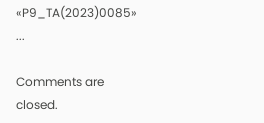«P9_TA(2023)0085» ...

Comments are closed.